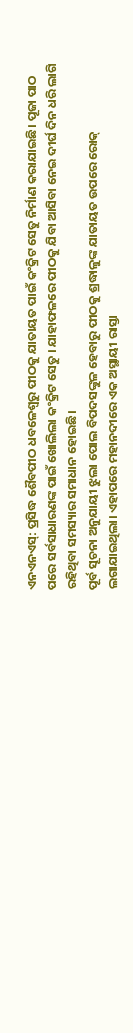ଏନଏନଏସ୍: ପ୍ରସିଦ୍ଧ ଶୈବପୀଠ ଧବଳେଶ୍ୱରୁ ପୀଠକୁ ଯାତାୟତ ପାଇଁ କଂକ୍ରିଟ ସେତୁ ନିର୍ମାଣ କରାଯାଇଛି। ପୂଜା ପାଠ ପରେ ସର୍ବସାଧାରଣଙ୍କ ପାଇଁ ଖୋଲିଲା କଂକ୍ରିଟ ସେତୁ । ଯାହାଫଳରେ ପୀଠକୁ ଯିବା ଆସିବା ନେଇ ଦୀର୍ଘ ଦିନ ଧରି ଲାଗି ରହିଥିବା ସମସ୍ୟାର ସମାଧାନ ହୋଇଛି।
ପୂର୍ବ ସୂଚନା ଅନୁଯାୟୀ ଝୁଲା ପୋଲ ବିପଦସଙ୍କୁଳ ହେବାରୁ ପୀଠକୁ ଶ୍ରଦ୍ଧାଳୁଙ୍କ ଯାତାୟତ ଉପରେ ରୋକ୍ ଲଗାଯାଇଥିଲା। ଏହାପରେ ମହାନଦୀରେ ଏକ ଅସ୍ଥାୟୀ ରାସ୍ତା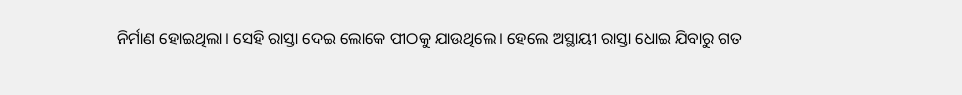ନିର୍ମାଣ ହୋଇଥିଲା। ସେହି ରାସ୍ତା ଦେଇ ଲୋକେ ପୀଠକୁ ଯାଉଥିଲେ। ହେଲେ ଅସ୍ଥାୟୀ ରାସ୍ତା ଧୋଇ ଯିବାରୁ ଗତ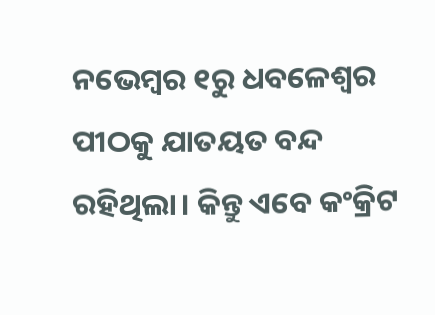ନଭେମ୍ବର ୧ରୁ ଧବଳେଶ୍ୱର ପୀଠକୁ ଯାତୟତ ବନ୍ଦ ରହିଥିଲା। କିନ୍ତୁ ଏବେ କଂକ୍ରିଟ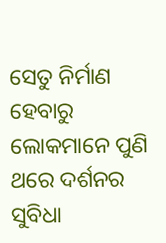ସେତୁ ନିର୍ମାଣ ହେବାରୁ ଲୋକମାନେ ପୁଣି ଥରେ ଦର୍ଶନର ସୁବିଧା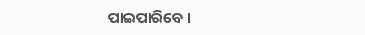ପାଇପାରିବେ ।